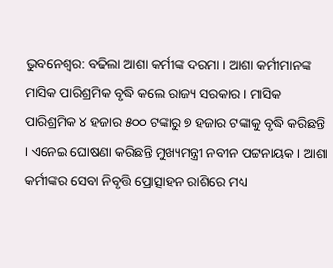ଭୁବନେଶ୍ୱର: ବଢିଲା ଆଶା କର୍ମୀଙ୍କ ଦରମା । ଆଶା କର୍ମୀମାନଙ୍କ ମାସିକ ପାରିଶ୍ରମିକ ବୃଦ୍ଧି କଲେ ରାଜ୍ୟ ସରକାର । ମାସିକ ପାରିଶ୍ରମିକ ୪ ହଜାର ୫୦୦ ଟଙ୍କାରୁ ୭ ହଜାର ଟଙ୍କାକୁ ବୃଦ୍ଧି କରିଛନ୍ତି । ଏନେଇ ଘୋଷଣା କରିଛନ୍ତି ମୁଖ୍ୟମନ୍ତ୍ରୀ ନବୀନ ପଟ୍ଟନାୟକ । ଆଶା କର୍ମୀଙ୍କର ସେବା ନିବୃତ୍ତି ପ୍ରୋତ୍ସାହନ ରାଶିରେ ମଧ୍ୟ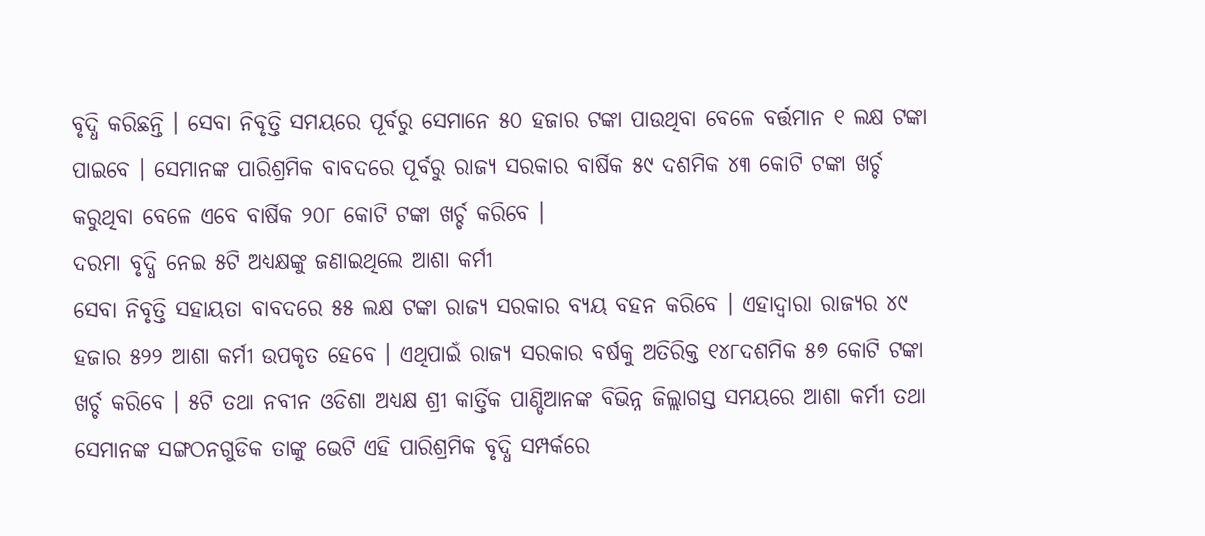ବୃଦ୍ଧି କରିଛନ୍ତି । ସେବା ନିବୃତ୍ତି ସମୟରେ ପୂର୍ବରୁ ସେମାନେ ୫୦ ହଜାର ଟଙ୍କା ପାଉଥିବା ବେଳେ ବର୍ତ୍ତମାନ ୧ ଲକ୍ଷ ଟଙ୍କା ପାଇବେ । ସେମାନଙ୍କ ପାରିଶ୍ରମିକ ବାବଦରେ ପୂର୍ବରୁ ରାଜ୍ୟ ସରକାର ବାର୍ଷିକ ୫୯ ଦଶମିକ ୪୩ କୋଟି ଟଙ୍କା ଖର୍ଚ୍ଚ କରୁଥିବା ବେଳେ ଏବେ ବାର୍ଷିକ ୨୦୮ କୋଟି ଟଙ୍କା ଖର୍ଚ୍ଚ କରିବେ ।
ଦରମା ବୃଦ୍ଧି ନେଇ ୫ଟି ଅଧ୍ୟକ୍ଷଙ୍କୁ ଜଣାଇଥିଲେ ଆଶା କର୍ମୀ
ସେବା ନିବୃତ୍ତି ସହାୟତା ବାବଦରେ ୫୫ ଲକ୍ଷ ଟଙ୍କା ରାଜ୍ୟ ସରକାର ବ୍ୟୟ ବହନ କରିବେ । ଏହାଦ୍ୱାରା ରାଜ୍ୟର ୪୯ ହଜାର ୫୨୨ ଆଶା କର୍ମୀ ଉପକୃତ ହେବେ । ଏଥିପାଇଁ ରାଜ୍ୟ ସରକାର ବର୍ଷକୁ ଅତିରିକ୍ତ ୧୪୮ଦଶମିକ ୫୭ କୋଟି ଟଙ୍କା ଖର୍ଚ୍ଚ କରିବେ । ୫ଟି ତଥା ନବୀନ ଓଡିଶା ଅଧ୍ୟକ୍ଷ ଶ୍ରୀ କାର୍ତ୍ତିକ ପାଣ୍ଡିଆନଙ୍କ ବିଭିନ୍ନ ଜିଲ୍ଲାଗସ୍ତ ସମୟରେ ଆଶା କର୍ମୀ ତଥା ସେମାନଙ୍କ ସଙ୍ଗଠନଗୁଡିକ ତାଙ୍କୁ ଭେଟି ଏହି ପାରିଶ୍ରମିକ ବୃଦ୍ଧି ସମ୍ପର୍କରେ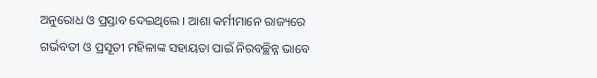ଅନୁରୋଧ ଓ ପ୍ରସ୍ତାବ ଦେଇଥିଲେ । ଆଶା କର୍ମୀମାନେ ରାଜ୍ୟରେ ଗର୍ଭବତୀ ଓ ପ୍ରସୂତୀ ମହିଳାଙ୍କ ସହାୟତା ପାଇଁ ନିରବଚ୍ଛିନ୍ନ ଭାବେ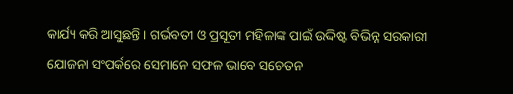କାର୍ଯ୍ୟ କରି ଆସୁଛନ୍ତି । ଗର୍ଭବତୀ ଓ ପ୍ରସୂତୀ ମହିଳାଙ୍କ ପାଇଁ ଉଦ୍ଦିଷ୍ଟ ବିଭିନ୍ନ ସରକାରୀ ଯୋଜନା ସଂପର୍କରେ ସେମାନେ ସଫଳ ଭାବେ ସଚେତନ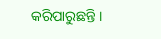କରିପାରୁଛନ୍ତି ।